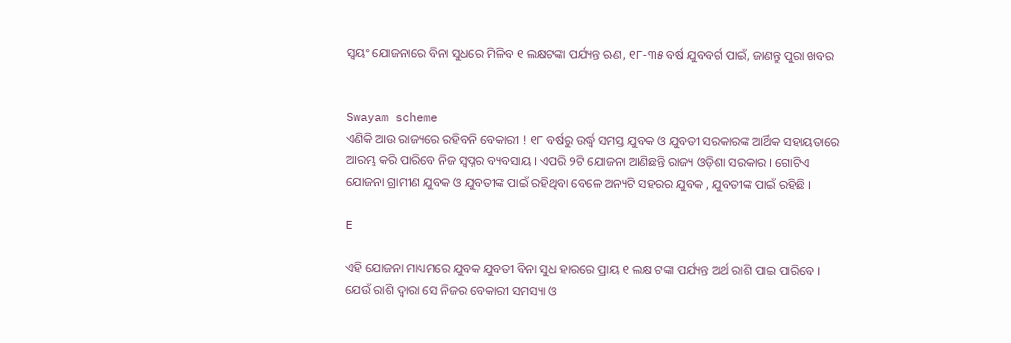ସ୍ଵୟଂ ଯୋଜନାରେ ବିନା ସୁଧରେ ମିଳିବ ୧ ଲକ୍ଷଟଙ୍କା ପର୍ଯ୍ୟନ୍ତ ଋଣ, ୧୮-୩୫ ବର୍ଷ ଯୁବବର୍ଗ ପାଇଁ, ଜାଣନ୍ତୁ ପୁରା ଖବର


Swayam scheme
ଏଣିକି ଆଉ ରାଜ୍ୟରେ ରହିବନି ବେକାରୀ ! ୧୮ ବର୍ଷରୁ ଉର୍ଦ୍ଧ୍ବ ସମସ୍ତ ଯୁବକ ଓ ଯୁବତୀ ସରକାରଙ୍କ ଆର୍ଥିକ ସହାୟତାରେ ଆରମ୍ଭ କରି ପାରିବେ ନିଜ ସ୍ୱପ୍ନର ବ୍ୟବସାୟ । ଏପରି ୨ଟି ଯୋଜନା ଆଣିଛନ୍ତି ରାଜ୍ୟ ଓଡ଼ିଶା ସରକାର । ଗୋଟିଏ ଯୋଜନା ଗ୍ରାମୀଣ ଯୁବକ ଓ ଯୁବତୀଙ୍କ ପାଇଁ ରହିଥିବା ବେଳେ ଅନ୍ୟଟି ସହରର ଯୁବକ , ଯୁବତୀଙ୍କ ପାଇଁ ରହିଛି ।

E

ଏହି ଯୋଜନା ମାଧ୍ୟମରେ ଯୁବକ ଯୁବତୀ ବିନା ସୁଧ ହାରରେ ପ୍ରାୟ ୧ ଲକ୍ଷ ଟଙ୍କା ପର୍ଯ୍ୟନ୍ତ ଅର୍ଥ ରାଶି ପାଇ ପାରିବେ । ଯେଉଁ ରାଶି ଦ୍ୱାରା ସେ ନିଜର ବେକାରୀ ସମସ୍ୟା ଓ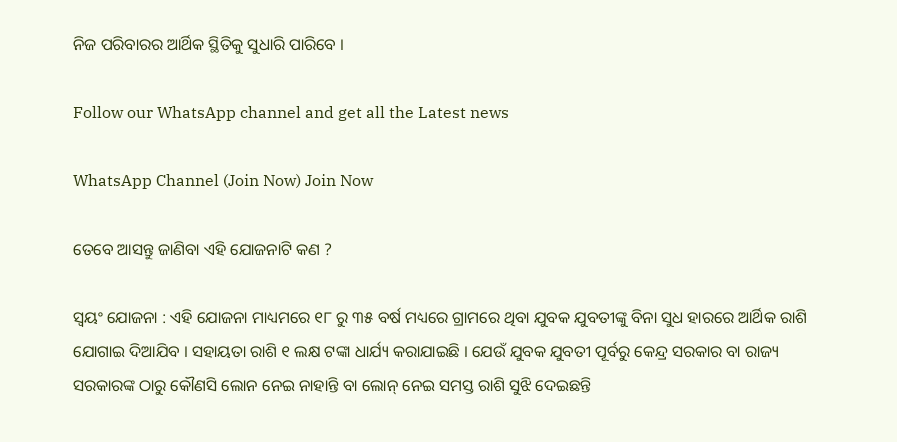ନିଜ ପରିବାରର ଆର୍ଥିକ ସ୍ଥିତିକୁ ସୁଧାରି ପାରିବେ ।

Follow our WhatsApp channel and get all the Latest news

WhatsApp Channel (Join Now) Join Now

ତେବେ ଆସନ୍ତୁ ଜାଣିବା ଏହି ଯୋଜନାଟି କଣ ?

ସ୍ଵୟଂ ଯୋଜନା : ଏହି ଯୋଜନା ମାଧ୍ୟମରେ ୧୮ ରୁ ୩୫ ବର୍ଷ ମଧ୍ୟରେ ଗ୍ରାମରେ ଥିବା ଯୁବକ ଯୁବତୀଙ୍କୁ ବିନା ସୁଧ ହାରରେ ଆର୍ଥିକ ରାଶି ଯୋଗାଇ ଦିଆଯିବ । ସହାୟତା ରାଶି ୧ ଲକ୍ଷ ଟଙ୍କା ଧାର୍ଯ୍ୟ କରାଯାଇଛି । ଯେଉଁ ଯୁବକ ଯୁବତୀ ପୂର୍ବରୁ କେନ୍ଦ୍ର ସରକାର ବା ରାଜ୍ୟ ସରକାରଙ୍କ ଠାରୁ କୌଣସି ଲୋନ ନେଇ ନାହାନ୍ତି ବା ଲୋନ୍ ନେଇ ସମସ୍ତ ରାଶି ସୁଝି ଦେଇଛନ୍ତି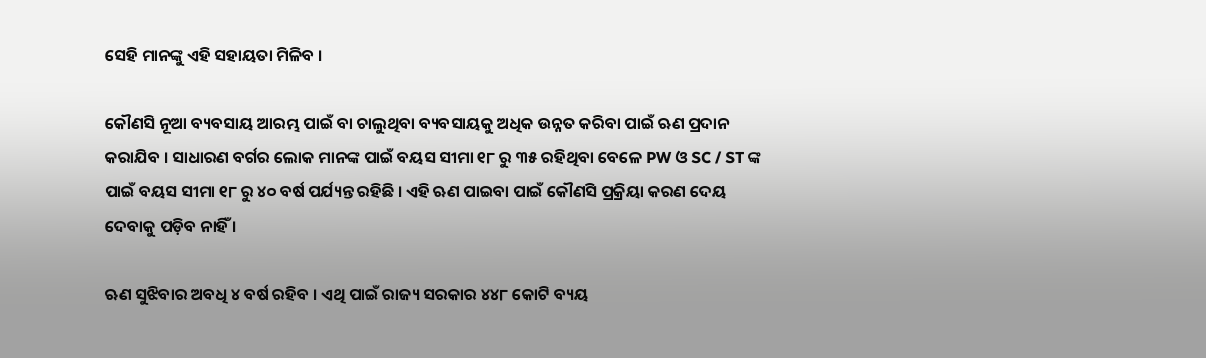ସେହି ମାନଙ୍କୁ ଏହି ସହାୟତା ମିଳିବ ।

କୌଣସି ନୂଆ ବ୍ୟବସାୟ ଆରମ୍ଭ ପାଇଁ ବା ଚାଲୁଥିବା ବ୍ୟବସାୟକୁ ଅଧିକ ଉନ୍ନତ କରିବା ପାଇଁ ଋଣ ପ୍ରଦାନ କରାଯିବ । ସାଧାରଣ ବର୍ଗର ଲୋକ ମାନଙ୍କ ପାଇଁ ବୟସ ସୀମା ୧୮ ରୁ ୩୫ ରହିଥିବା ବେଳେ PW ଓ SC / ST ଙ୍କ ପାଇଁ ବୟସ ସୀମା ୧୮ ରୁ ୪୦ ବର୍ଷ ପର୍ଯ୍ୟନ୍ତ ରହିଛି । ଏହି ଋଣ ପାଇବା ପାଇଁ କୌଣସି ପ୍ରକ୍ରିୟା କରଣ ଦେୟ ଦେବାକୁ ପଡ଼ିବ ନାହିଁ ।

ଋଣ ସୁଝିବାର ଅବଧି ୪ ବର୍ଷ ରହିବ । ଏଥି ପାଇଁ ରାଜ୍ୟ ସରକାର ୪୪୮ କୋଟି ବ୍ୟୟ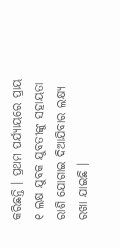କରିଛନ୍ତି । ପ୍ରଥମ ପର୍ଯ୍ୟାୟରେ ପ୍ରାୟ ୧ ଲକ୍ଷ ଯୁବକ ଯୁବତୀଙ୍କୁ ସହାୟତା ରାଶି ଯୋଗାଇ ଦିଆଯିବାର ଲକ୍ଷ୍ୟ ରଖା ଯାଇଛି ।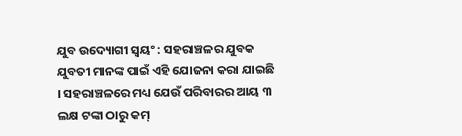ଯୁବ ଉଦ୍ୟୋଗୀ ସ୍ଵୟଂ : ସହରାଞ୍ଚଳର ଯୁବକ ଯୁବତୀ ମାନଙ୍କ ପାଇଁ ଏହି ଯୋଜନା କରା ଯାଇଛି । ସହରାଞ୍ଚଳରେ ମଧ୍ୟ ଯେଉଁ ପରିବାରର ଆୟ ୩ ଲକ୍ଷ ଟଙ୍କା ଠାରୁ କମ୍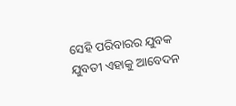ସେହି ପରିବାରର ଯୁବକ ଯୁବତୀ ଏହାକୁ ଆବେଦନ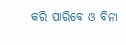କରି ପାରିବେ ଓ ବିନା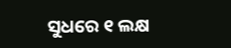ସୁଧରେ ୧ ଲକ୍ଷ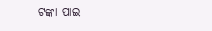ଟଙ୍କା ପାଇ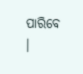ପାରିବେ ।